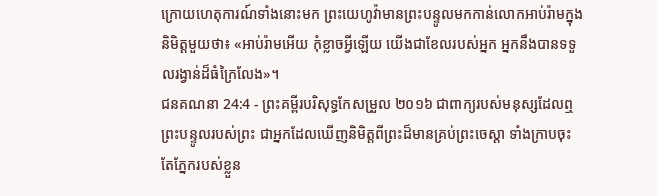ក្រោយហេតុការណ៍ទាំងនោះមក ព្រះយេហូវ៉ាមានព្រះបន្ទូលមកកាន់លោកអាប់រ៉ាមក្នុងនិមិត្តមួយថា៖ «អាប់រ៉ាមអើយ កុំខ្លាចអ្វីឡើយ យើងជាខែលរបស់អ្នក អ្នកនឹងបានទទួលរង្វាន់ដ៏ធំក្រៃលែង»។
ជនគណនា 24:4 - ព្រះគម្ពីរបរិសុទ្ធកែសម្រួល ២០១៦ ជាពាក្យរបស់មនុស្សដែលឮព្រះបន្ទូលរបស់ព្រះ ជាអ្នកដែលឃើញនិមិត្តពីព្រះដ៏មានគ្រប់ព្រះចេស្តា ទាំងក្រាបចុះ តែភ្នែករបស់ខ្លួន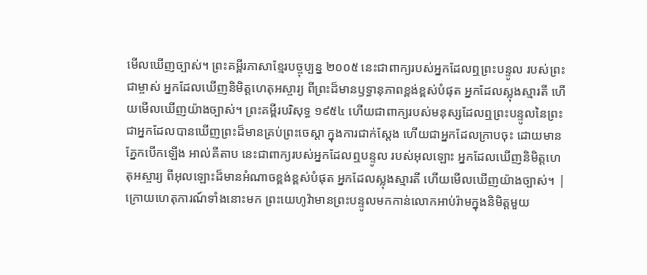មើលឃើញច្បាស់។ ព្រះគម្ពីរភាសាខ្មែរបច្ចុប្បន្ន ២០០៥ នេះជាពាក្យរបស់អ្នកដែលឮព្រះបន្ទូល របស់ព្រះជាម្ចាស់ អ្នកដែលឃើញនិមិត្តហេតុអស្ចារ្យ ពីព្រះដ៏មានឫទ្ធានុភាពខ្ពង់ខ្ពស់បំផុត អ្នកដែលស្លុងស្មារតី ហើយមើលឃើញយ៉ាងច្បាស់។ ព្រះគម្ពីរបរិសុទ្ធ ១៩៥៤ ហើយជាពាក្យរបស់មនុស្សដែលឮព្រះបន្ទូលនៃព្រះ ជាអ្នកដែលបានឃើញព្រះដ៏មានគ្រប់ព្រះចេស្តា ក្នុងការជាក់ស្តែង ហើយជាអ្នកដែលក្រាបចុះ ដោយមានភ្នែកបើកឡើង អាល់គីតាប នេះជាពាក្យរបស់អ្នកដែលឮបន្ទូល របស់អុលឡោះ អ្នកដែលឃើញនិមិត្តហេតុអស្ចារ្យ ពីអុលឡោះដ៏មានអំណាចខ្ពង់ខ្ពស់បំផុត អ្នកដែលស្លុងស្មារតី ហើយមើលឃើញយ៉ាងច្បាស់។ |
ក្រោយហេតុការណ៍ទាំងនោះមក ព្រះយេហូវ៉ាមានព្រះបន្ទូលមកកាន់លោកអាប់រ៉ាមក្នុងនិមិត្តមួយ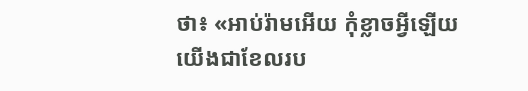ថា៖ «អាប់រ៉ាមអើយ កុំខ្លាចអ្វីឡើយ យើងជាខែលរប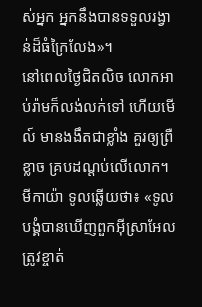ស់អ្នក អ្នកនឹងបានទទួលរង្វាន់ដ៏ធំក្រៃលែង»។
នៅពេលថ្ងៃជិតលិច លោកអាប់រ៉ាមក៏លង់លក់ទៅ ហើយមើល៍ មានងងឹតជាខ្លាំង គួរឲ្យព្រឺខ្លាច គ្របដណ្ដប់លើលោក។
មីកាយ៉ា ទូលឆ្លើយថា៖ «ទូលបង្គំបានឃើញពួកអ៊ីស្រាអែលត្រូវខ្ចាត់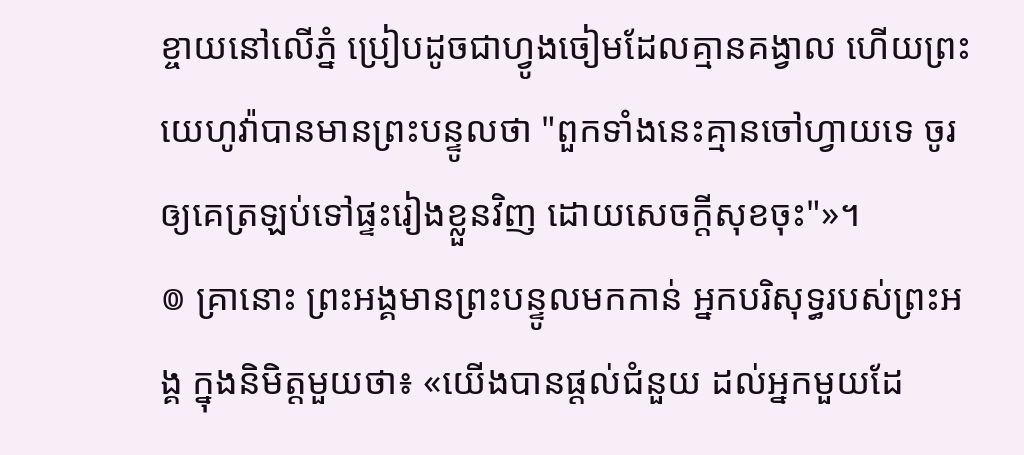ខ្ចាយនៅលើភ្នំ ប្រៀបដូចជាហ្វូងចៀមដែលគ្មានគង្វាល ហើយព្រះយេហូវ៉ាបានមានព្រះបន្ទូលថា "ពួកទាំងនេះគ្មានចៅហ្វាយទេ ចូរឲ្យគេត្រឡប់ទៅផ្ទះរៀងខ្លួនវិញ ដោយសេចក្ដីសុខចុះ"»។
៙ គ្រានោះ ព្រះអង្គមានព្រះបន្ទូលមកកាន់ អ្នកបរិសុទ្ធរបស់ព្រះអង្គ ក្នុងនិមិត្តមួយថា៖ «យើងបានផ្ដល់ជំនួយ ដល់អ្នកមួយដែ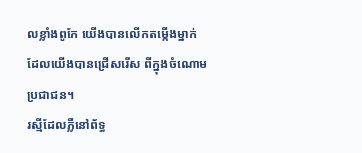លខ្លាំងពូកែ យើងបានលើកតម្កើងម្នាក់ ដែលយើងបានជ្រើសរើស ពីក្នុងចំណោមប្រជាជន។
រស្មីដែលភ្លឺនៅព័ទ្ធ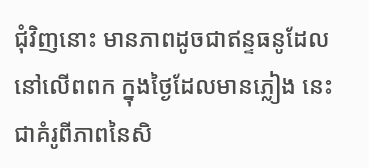ជុំវិញនោះ មានភាពដូចជាឥន្ទធនូដែលនៅលើពពក ក្នុងថ្ងៃដែលមានភ្លៀង នេះជាគំរូពីភាពនៃសិ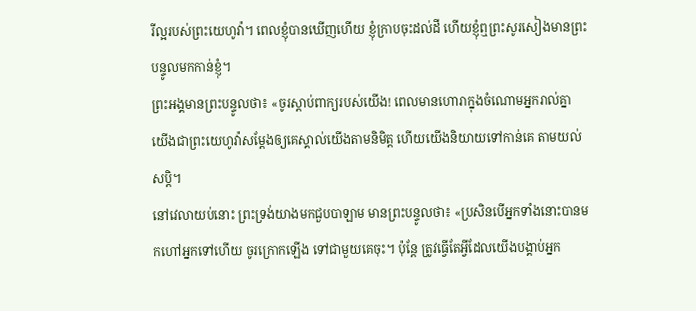រីល្អរបស់ព្រះយេហូវ៉ា។ ពេលខ្ញុំបានឃើញហើយ ខ្ញុំក្រាបចុះដល់ដី ហើយខ្ញុំឮព្រះសូរសៀងមានព្រះបន្ទូលមកកាន់ខ្ញុំ។
ព្រះអង្គមានព្រះបន្ទូលថា៖ «ចូរស្តាប់ពាក្យរបស់យើង! ពេលមានហោរាក្នុងចំណោមអ្នករាល់គ្នា យើងជាព្រះយេហូវ៉ាសម្ដែងឲ្យគេស្គាល់យើងតាមនិមិត្ត ហើយយើងនិយាយទៅកាន់គេ តាមយល់សប្តិ។
នៅវេលាយប់នោះ ព្រះទ្រង់យាងមកជួបបាឡាម មានព្រះបន្ទូលថា៖ «ប្រសិនបើអ្នកទាំងនោះបានមកហៅអ្នកទៅហើយ ចូរក្រោកឡើង ទៅជាមួយគេចុះ។ ប៉ុន្តែ ត្រូវធ្វើតែអ្វីដែលយើងបង្គាប់អ្នក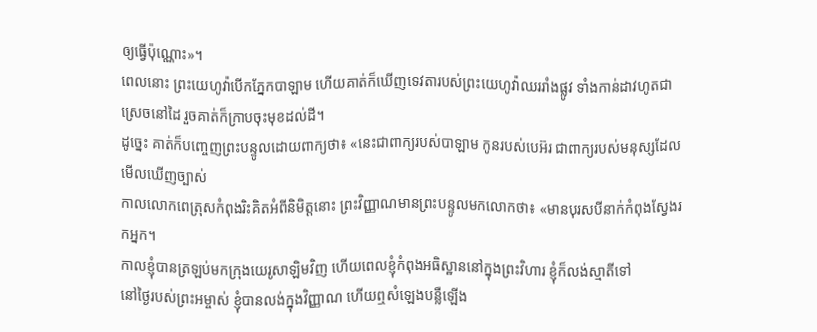ឲ្យធ្វើប៉ុណ្ណោះ»។
ពេលនោះ ព្រះយេហូវ៉ាបើកភ្នែកបាឡាម ហើយគាត់ក៏ឃើញទេវតារបស់ព្រះយេហូវ៉ាឈររាំងផ្លូវ ទាំងកាន់ដាវហូតជាស្រេចនៅដៃ រួចគាត់ក៏ក្រាបចុះមុខដល់ដី។
ដូច្នេះ គាត់ក៏បញ្ចេញព្រះបន្ទូលដោយពាក្យថា៖ «នេះជាពាក្យរបស់បាឡាម កូនរបស់បេអ៊រ ជាពាក្យរបស់មនុស្សដែលមើលឃើញច្បាស់
កាលលោកពេត្រុសកំពុងរិះគិតអំពីនិមិត្តនោះ ព្រះវិញ្ញាណមានព្រះបន្ទូលមកលោកថា៖ «មានបុរសបីនាក់កំពុងស្វែងរកអ្នក។
កាលខ្ញុំបានត្រឡប់មកក្រុងយេរូសាឡិមវិញ ហើយពេលខ្ញុំកំពុងអធិស្ឋាននៅក្នុងព្រះវិហារ ខ្ញុំក៏លង់ស្មាតីទៅ
នៅថ្ងៃរបស់ព្រះអម្ចាស់ ខ្ញុំបានលង់ក្នុងវិញ្ញាណ ហើយឮសំឡេងបន្លឺឡើង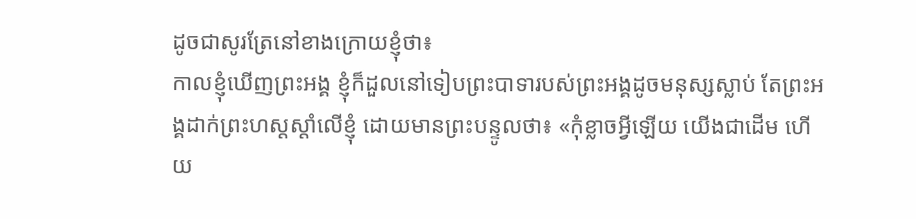ដូចជាសូរត្រែនៅខាងក្រោយខ្ញុំថា៖
កាលខ្ញុំឃើញព្រះអង្គ ខ្ញុំក៏ដួលនៅទៀបព្រះបាទារបស់ព្រះអង្គដូចមនុស្សស្លាប់ តែព្រះអង្គដាក់ព្រះហស្តស្តាំលើខ្ញុំ ដោយមានព្រះបន្ទូលថា៖ «កុំខ្លាចអ្វីឡើយ យើងជាដើម ហើយ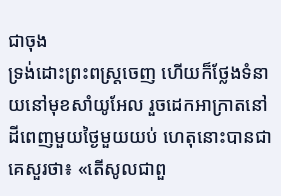ជាចុង
ទ្រង់ដោះព្រះពស្ត្រចេញ ហើយក៏ថ្លែងទំនាយនៅមុខសាំយូអែល រួចដេកអាក្រាតនៅដីពេញមួយថ្ងៃមួយយប់ ហេតុនោះបានជាគេសួរថា៖ «តើសូលជាពួ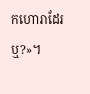កហោរាដែរឬ?»។